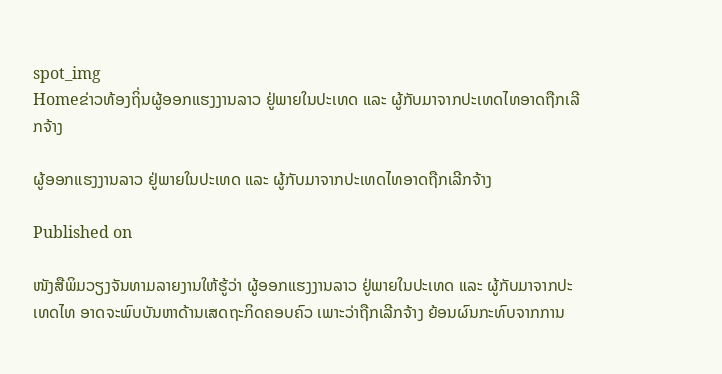spot_img
Homeຂ່າວທ້ອງຖິ່ນຜູ້ອອກແຮງງານລາວ ຢູ່ພາຍໃນປະເທດ ແລະ ຜູ້ກັບມາຈາກປະເທດໄທອາດຖືກເລີກຈ້າງ

ຜູ້ອອກແຮງງານລາວ ຢູ່ພາຍໃນປະເທດ ແລະ ຜູ້ກັບມາຈາກປະເທດໄທອາດຖືກເລີກຈ້າງ

Published on

ໜັງສືພິມວຽງຈັນທາມລາຍງານໃຫ້ຮູ້ວ່າ ຜູ້ອອກແຮງງານລາວ ຢູ່ພາຍໃນປະເທດ ແລະ ຜູ້ກັບມາຈາກປະເທດໄທ ອາດຈະພົບບັນຫາດ້ານເສດຖະກິດຄອບຄົວ ເພາະວ່າຖືກເລີກຈ້າງ ຍ້ອນຜົນກະທົບຈາກການ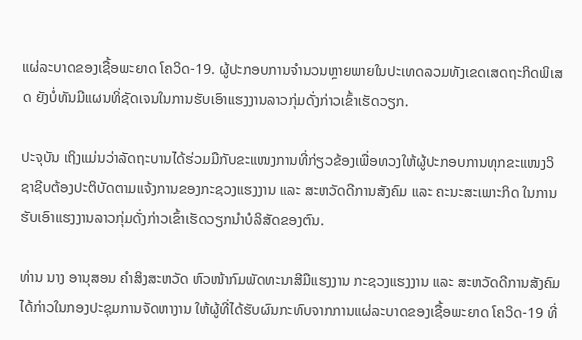ແຜ່ລະບາດຂອງເຊື້ອພະຍາດ ໂຄວິດ-19. ຜູ້ປະກອບການຈຳນວນຫຼາຍພາຍໃນປະເທດລວມທັງເຂດເສດຖະກິດພິເສດ ຍັງບໍ່ທັນມີແຜນທິ່ຊັດເຈນໃນການຮັບເອົາແຮງງານລາວກຸ່ມດັ່ງກ່າວເຂົ້າເຮັດວຽກ.

ປະຈຸບັນ ເຖິງແມ່ນວ່າລັດຖະບານໄດ້ຮ່ວມມືກັບຂະແໜງການທີ່ກ່ຽວຂ້ອງເພື່ອທວງໃຫ້ຜູ້ປະກອບການທຸກຂະແໜງວິຊາຊີບຕ້ອງປະຕິບັດຕາມແຈ້ງການຂອງກະຊວງແຮງງານ ແລະ ສະຫວັດດີການສັງຄົມ ແລະ ຄະນະສະເພາະກິດ ໃນການຮັບເອົາແຮງງານລາວກຸ່ມດັ່ງກ່າວເຂົ້າເຮັດວຽກນຳບໍລິສັດຂອງຕົນ.

ທ່ານ ນາງ ອານຸສອນ ຄຳສິງສະຫວັດ ຫົວໜ້າກົມພັດທະນາສີມືແຮງງານ ກະຊວງແຮງງານ ແລະ ສະຫວັດດີການສັງຄົມ ໄດ້ກ່າວໃນກອງປະຊຸມການຈັດຫາງານ ໃຫ້ຜູ້ທີ່ໄດ້ຮັບຜົນກະທົບຈາກການແຜ່ລະບາດຂອງເຊື້ອພະຍາດ ໂຄວິດ-19 ທີ່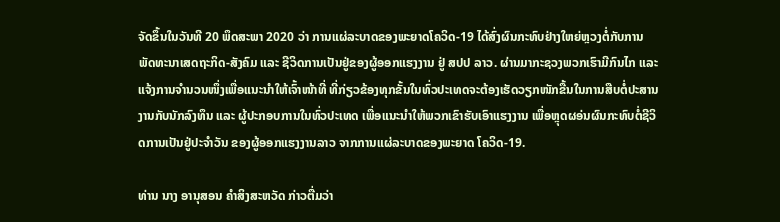ຈັດຂຶ້ນໃນວັນທີ 20 ພຶດສະພາ 2020 ວ່າ ການແຜ່ລະບາດຂອງພະຍາດໂຄວິດ-19 ໄດ້ສົ່ງຜົນກະທົບຢ່າງໃຫຍ່ຫຼວງຕໍ່ກັບການພັດທະນາເສດຖະກິດ-ສັງຄົມ ແລະ ຊີວິດການເປັນຢູ່ຂອງຜູ້ອອກແຮງງານ ຢູ່ ສປປ ລາວ. ຜ່ານມາກະຊວງພວກເຮົາມີກົນໄກ ແລະ ແຈ້ງການຈຳນວນໜຶ່ງເພື່ອແນະນໍາໃຫ້ເຈົ້າໜ້າທີ່ ທີ່ກ່ຽວຂ້ອງທຸກຂັ້ນໃນທົ່ວປະເທດຈະຕ້ອງເຮັດວຽກໜັກຂື້ນໃນການສືບຕໍ່ປະສານງານກັບນັກລົງທຶນ ແລະ ຜູ້ປະກອບການໃນທົ່ວປະເທດ ເພື່ອແນະນຳໃຫ້ພວກເຂົາຮັບເອົາແຮງງານ ເພື່ອຫຼຸດຜອ່ນຜົນກະທົບຕໍ່ຊີວິດການເປັນຢູ່ປະຈຳວັນ ຂອງຜູ້ອອກແຮງງານລາວ ຈາກການແຜ່ລະບາດຂອງພະຍາດ ໂຄວິດ-19.

ທ່ານ ນາງ ອານຸສອນ ຄຳສິງສະຫວັດ ກ່າວຕື່ມວ່າ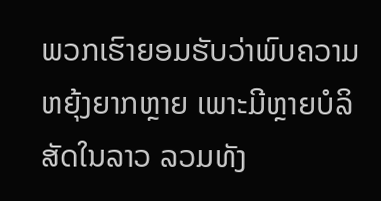ພວກເຮົາຍອມຮັບວ່າພົບຄວາມຫຍຸ້ງຍາກຫຼາຍ ເພາະມີຫຼາຍບໍລິສັດໃນລາວ ລວມທັງ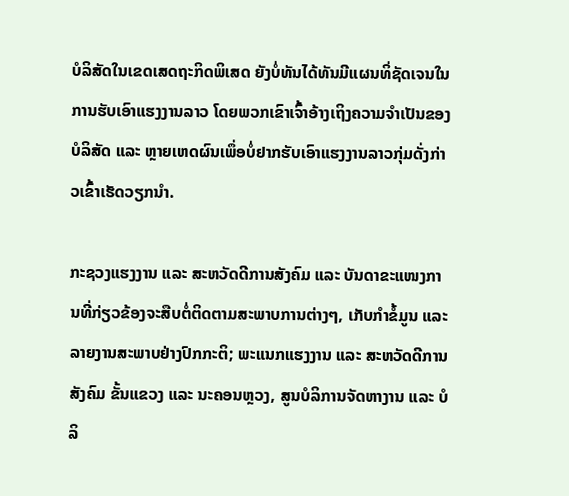ບໍລິສັດໃນເຂດເສດຖະກິດພິເສດ ຍັງບໍ່ທັນໄດ້ທັນມີແຜນທິ່ຊັດເຈນໃນການຮັບເອົາແຮງງານລາວ ໂດຍພວກເຂົາເຈົ້າອ້າງເຖິງຄວາມຈຳເປັນຂອງບໍລິສັດ ແລະ ຫຼາຍເຫດຜົນເພຶ່ອບໍ່ຢາກຮັບເອົາແຮງງານລາວກຸ່ມດັ່ງກ່າວເຂົ້າເຮັດວຽກນຳ.

ກະຊວງແຮງງານ ແລະ ສະຫວັດດີການສັງຄົມ ແລະ ບັນດາຂະແໜງການທີ່ກ່ຽວຂ້ອງຈະສືບຕໍ່ຕິດຕາມສະພາບການຕ່າງໆ, ເກັບກຳຂໍ້ມູນ ແລະ ລາຍງານສະພາບຢ່າງປົກກະຕິ; ພະແນກແຮງງານ ແລະ ສະຫວັດດີການສັງຄົມ ຂັ້ນແຂວງ ແລະ ນະຄອນຫຼວງ, ສູນບໍລິການຈັດຫາງານ ແລະ ບໍລິ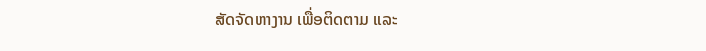ສັດຈັດຫາງານ ເພື່ອຕິດຕາມ ແລະ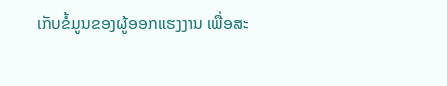ເກັບຂໍ້ມູນຂອງຜູ້ອອກແຮງງານ ເພື່ອສະ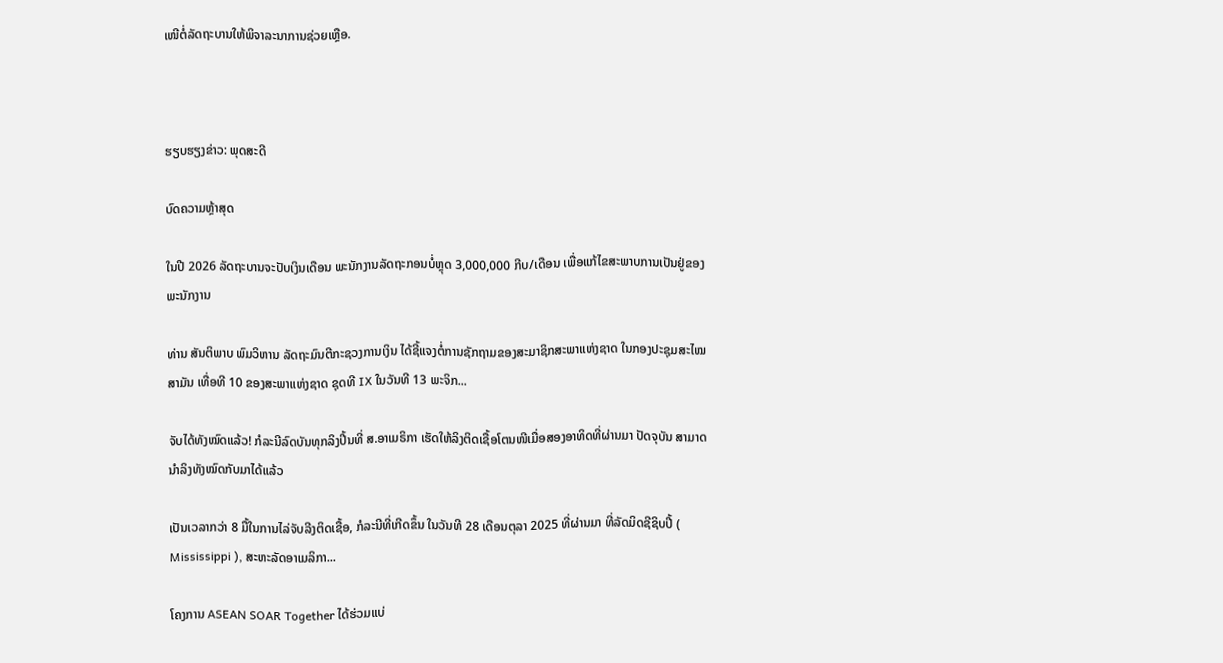ເໜີຕໍ່ລັດຖະບານໃຫ້ພິຈາລະນາການຊ່ວຍເຫຼືອ.



ຮຽບຮຽງຂ່າວ: ພຸດສະດີ

ບົດຄວາມຫຼ້າສຸດ

ໃນປີ 2026 ລັດຖະບານຈະປັບເງິນເດືອນ ພະນັກງານລັດຖະກອນບໍ່ຫຼຸດ 3,000,000 ກີບ/ເດືອນ ເພື່ອແກ້ໄຂສະພາບການເປັນຢູ່ຂອງພະນັກງານ

ທ່ານ ສັນຕິພາບ ພົມວິຫານ ລັດຖະມົນຕີກະຊວງການເງິນ ໄດ້ຊີ້ແຈງຕໍ່ການຊັກຖາມຂອງສະມາຊິກສະພາແຫ່ງຊາດ ໃນກອງປະຊຸມສະໄໝສາມັນ ເທື່ອທີ 10 ຂອງສະພາແຫ່ງຊາດ ຊຸດທີ IX ໃນວັນທີ 13 ພະຈິກ...

ຈັບໄດ້ທັງໝົດແລ້ວ! ກໍລະນີລົດບັນທຸກລິງປີ້ນທີ່ ສ.ອາເມຣິກາ ເຮັດໃຫ້ລິງຕິດເຊື້ອໂຕນໜີເມື່ອສອງອາທິດທີ່ຜ່ານມາ ປັດຈຸບັນ ສາມາດນຳລິງທັງໝົດກັບມາໄດ້ແລ້ວ

ເປັນເວລາກວ່າ 8 ມື້ໃນການໄລ່ຈັບລີງຕິດເຊື້ອ, ກໍລະນີທີ່ເກີດຂຶ້ນ ໃນວັນທີ 28 ເດືອນຕຸລາ 2025 ທີ່ຜ່ານມາ ທີ່ລັດມິດຊີຊິບປີ້ ( Mississippi ), ສະຫະລັດອາເມລິກາ...

ໂຄງການ ASEAN SOAR Together ໄດ້ຮ່ວມແບ່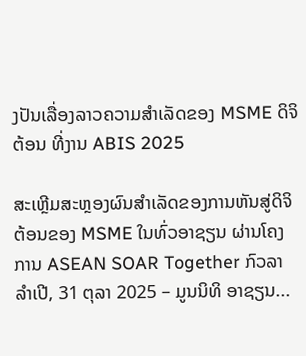ງປັນເລື່ອງລາວຄວາມສໍາເລັດຂອງ MSME ດິຈິຕ້ອນ ທີ່ງານ ABIS 2025

ສະເຫຼີມສະຫຼອງຜົນສໍາເລັດຂອງການຫັນສູ່ດິຈິຕ້ອນຂອງ MSME ໃນທົ່ວອາຊຽນ ຜ່ານໂຄງການ ASEAN SOAR Together ກົວລາ ລໍາເປີ, 31 ຕຸລາ 2025 – ມູນນິທິ ອາຊຽນ...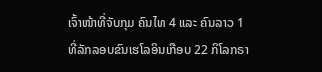ເຈົ້າໜ້າທີ່ຈັບກຸມ ຄົນໄທ 4 ແລະ ຄົນລາວ 1 ທີ່ລັກລອບຂົນເຮໂລອິນເກືອບ 22 ກິໂລກຣາ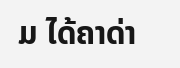ມ ໄດ້ຄາດ່າ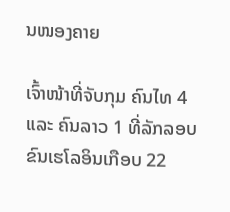ນໜອງຄາຍ

ເຈົ້າໜ້າທີ່ຈັບກຸມ ຄົນໄທ 4 ແລະ ຄົນລາວ 1 ທີ່ລັກລອບຂົນເຮໂລອິນເກືອບ 22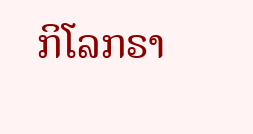ກິໂລກຣາ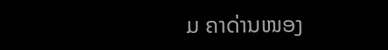ມ ຄາດ່ານໜອງ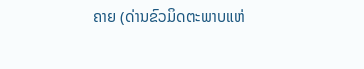ຄາຍ (ດ່ານຂົວມິດຕະພາບແຫ່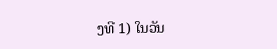ງທີ 1) ໃນວັນ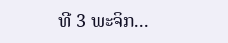ທີ 3 ພະຈິກ...